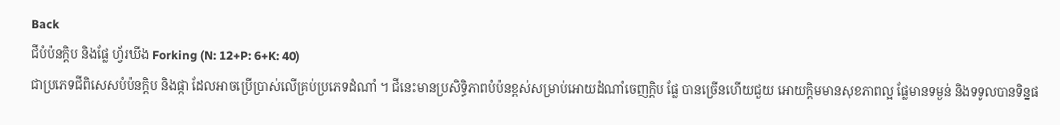Back
ជីបំប៉នក្ដិប និងផ្លែ ហ្វ័រឃីង Forking (N: 12+P: 6+K: 40)
ជាប្រភេទជីពិសេសបំប៉នក្ដិប និងផ្កា ដែលអាចប្រើប្រាស់លើគ្រប់ប្រភេទដំណាំ ។ ជីនេះមានប្រសិទ្ធិភាពបំប៉នខ្ពស់សម្រាប់អោយដំណាំចេញក្ដិប ផ្លែ បានច្រើនហើយជួយ អោយក្ដិមមានសុខភាពល្អ ផ្លែមានទម្ងន់ និងទទូលបានទិន្នផ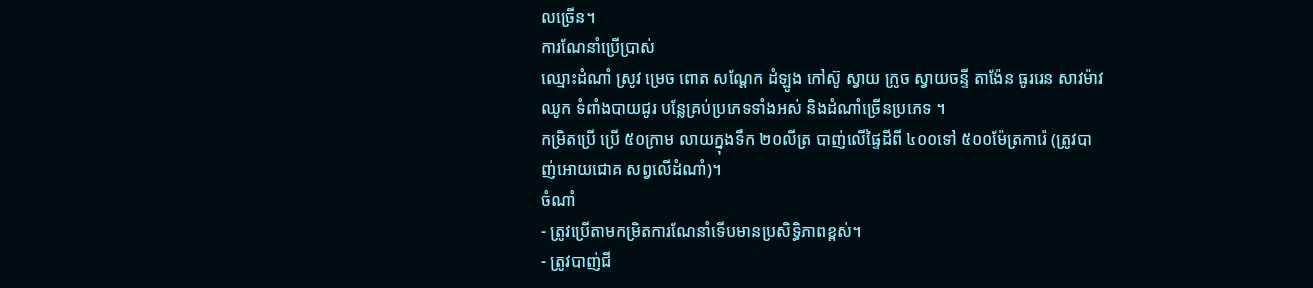លច្រើន។
ការណែនាំប្រើប្រាស់
ឈ្មោះដំណាំ ស្រូវ ម្រេច ពោត សណ្ដែក ដំឡូង កៅស៊ូ ស្វាយ ក្រូច ស្វាយចន្ទី តាង៉ែន ធូររេន សាវម៉ាវ ឈូក ទំពាំងបាយជូរ បន្លែគ្រប់ប្រភេទទាំងអស់ និងដំណាំច្រើនប្រភេទ ។
កម្រិតប្រើ ប្រើ ៥០ក្រាម លាយក្នុងទឹក ២០លីត្រ បាញ់លើផ្ទៃដីពី ៤០០ទៅ ៥០០ម៉ែត្រការ៉េ (ត្រូវបាញ់អោយជោគ សព្វលើដំណាំ)។
ចំណាំ
- ត្រូវប្រើតាមកម្រិតការណែនាំទើបមានប្រសិទ្ធិភាពខ្ពស់។
- ត្រូវបាញ់ជី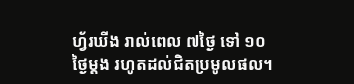ហ្វ័រឃីង រាល់ពេល ៧ថ្ងៃ ទៅ ១០ថ្ងៃម្ដង រហូតដល់ជិតប្រមូលផល។